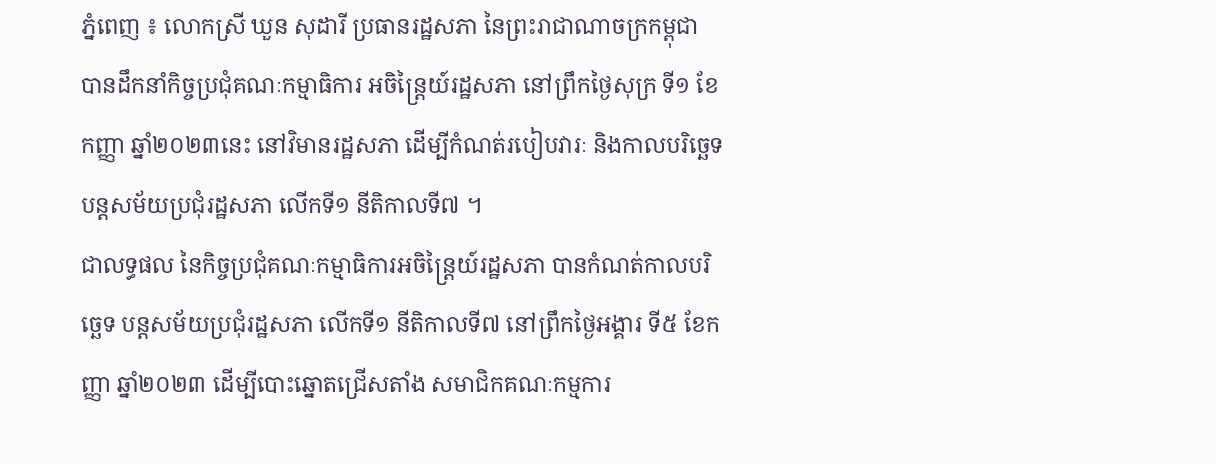ភ្នំពេញ ៖ លោកស្រី ឃួន សុដារី ប្រធានរដ្ឋសភា នៃព្រះរាជាណាចក្រកម្ពុជា បានដឹកនាំកិច្ចប្រជុំគណៈកម្មាធិការ អចិន្រ្តៃយ៍រដ្ឋសភា នៅព្រឹកថ្ងៃសុក្រ ទី១ ខែកញ្ញា ឆ្នាំ២០២៣នេះ នៅវិមានរដ្ឋសភា ដើម្បីកំណត់របៀបវារៈ និងកាលបរិច្ឆេទបន្តសម័យប្រជុំរដ្ឋសភា លើកទី១ នីតិកាលទី៧ ។
ជាលទ្ធផល នៃកិច្ចប្រជុំគណៈកម្មាធិការអចិន្រ្តៃយ៍រដ្ឋសភា បានកំណត់កាលបរិច្ឆេទ បន្តសម័យប្រជុំរដ្ឋសភា លើកទី១ នីតិកាលទី៧ នៅព្រឹកថ្ងៃអង្គារ ទី៥ ខែកញ្ញា ឆ្នាំ២០២៣ ដើម្បីបោះឆ្នោតជ្រើសតាំង សមាជិកគណៈកម្មការ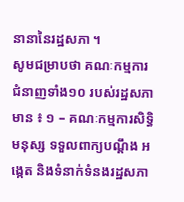នានានៃរដ្ឋសភា ។
សូមជម្រាបថា គណៈកម្មការជំនាញទាំង១០ របស់រដ្ឋសភា មាន ៖ ១ – គណៈកម្មការសិទ្ធិមនុស្ស ទទួលពាក្យបណ្តឹង អង្កេត និងទំនាក់ទំនងរដ្ឋសភា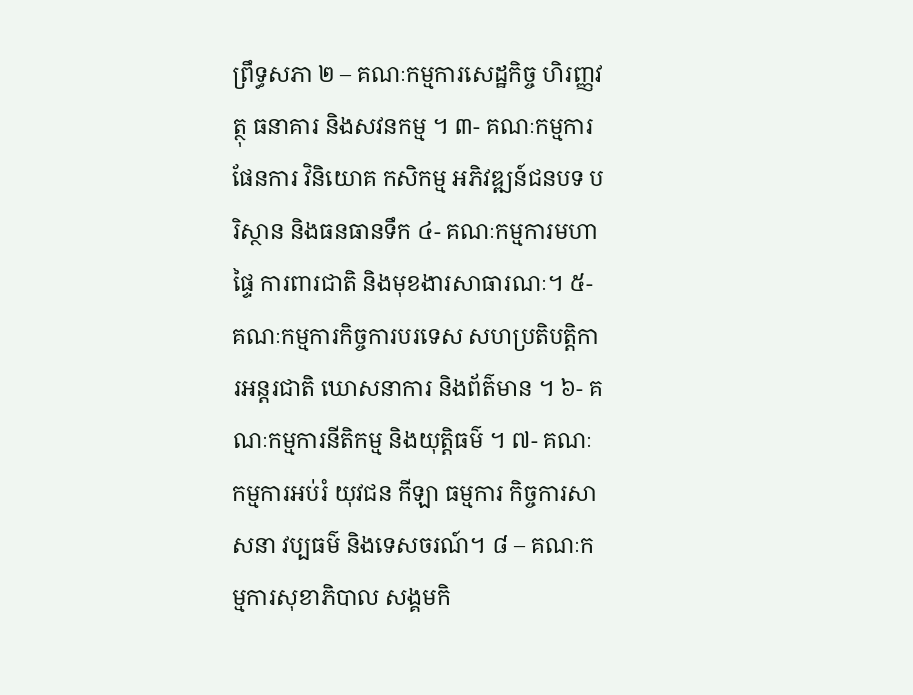ព្រឹទ្ធសភា ២ – គណៈកម្មការសេដ្ឋកិច្ច ហិរញ្ញវត្ថុ ធនាគារ និងសវនកម្ម ។ ៣- គណៈកម្មការផែនការ វិនិយោគ កសិកម្ម អភិវឌ្ឍន៍ជនបទ បរិស្ថាន និងធនធានទឹក ៤- គណៈកម្មការមហាផ្ទៃ ការពារជាតិ និងមុខងារសាធារណៈ។ ៥- គណៈកម្មការកិច្ចការបរទេស សហប្រតិបត្តិការអន្តរជាតិ ឃោសនាការ និងព័ត៌មាន ។ ៦- គណៈកម្មការនីតិកម្ម និងយុត្តិធម៌ ។ ៧- គណៈកម្មការអប់រំ យុវជន កីឡា ធម្មការ កិច្ចការសាសនា វប្បធម៌ និងទេសចរណ៍។ ៨ – គណៈកម្មការសុខាភិបាល សង្គមកិ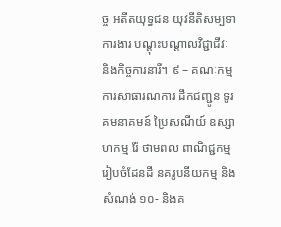ច្ច អតីតយុទ្ធជន យុវនីតិសម្បទា ការងារ បណ្តុះបណ្តាលវិជ្ជាជីវៈ និងកិច្ចការនារី។ ៩ – គណៈកម្មការសាធារណការ ដឹកជញ្ជូន ទូរគមនាគមន៍ ប្រៃសណីយ៍ ឧស្សាហកម្ម រ៉ែ ថាមពល ពាណិជ្ជកម្ម រៀបចំដែនដី នគរូបនីយកម្ម និងសំណង់ ១០- និងគ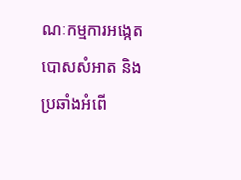ណៈកម្មការអង្កេត បោសសំអាត និងប្រឆាំងអំពើ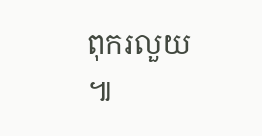ពុករលួយ ៕